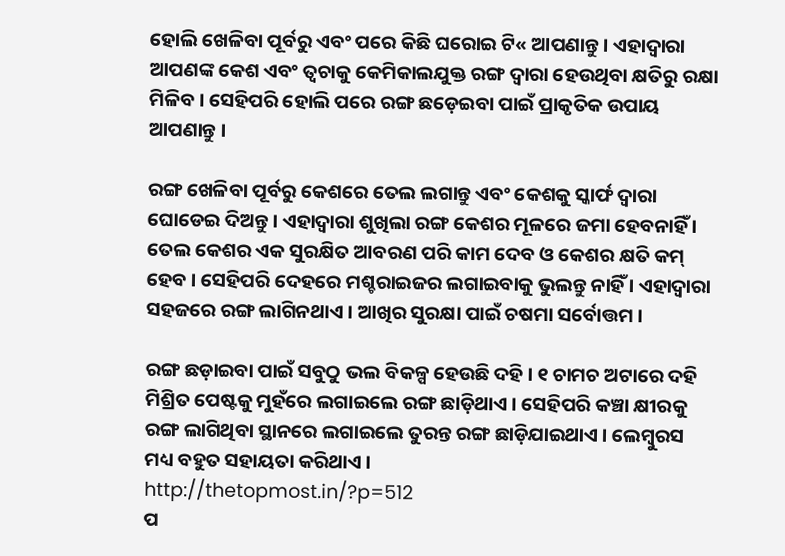ହୋଲି ଖେଳିବା ପୂର୍ବରୁ ଏବଂ ପରେ କିଛି ଘରୋଇ ଟି« ଆପଣାନ୍ତୁ । ଏହାଦ୍ୱାରା ଆପଣଙ୍କ କେଶ ଏବଂ ତ୍ୱଚାକୁ କେମିକାଲଯୁକ୍ତ ରଙ୍ଗ ଦ୍ୱାରା ହେଉଥିବା କ୍ଷତିରୁ ରକ୍ଷା ମିଳିବ । ସେହିପରି ହୋଲି ପରେ ରଙ୍ଗ ଛଡ଼େଇବା ପାଇଁ ପ୍ରାକୃତିକ ଉପାୟ ଆପଣାନ୍ତୁ ।

ରଙ୍ଗ ଖେଳିବା ପୂର୍ବରୁ କେଶରେ ତେଲ ଲଗାନ୍ତୁ ଏବଂ କେଶକୁ ସ୍କାର୍ଫ ଦ୍ୱାରା ଘୋଡେଇ ଦିଅନ୍ତୁ । ଏହାଦ୍ୱାରା ଶୁଖିଲା ରଙ୍ଗ କେଶର ମୂଳରେ ଜମା ହେବନାହିଁ । ତେଲ କେଶର ଏକ ସୁରକ୍ଷିତ ଆବରଣ ପରି କାମ ଦେବ ଓ କେଶର କ୍ଷତି କମ୍ ହେବ । ସେହିପରି ଦେହରେ ମଶ୍ଚରାଇଜର ଲଗାଇବାକୁ ଭୁଲନ୍ତୁ ନାହିଁ । ଏହାଦ୍ୱାରା ସହଜରେ ରଙ୍ଗ ଲାଗିନଥାଏ । ଆଖିର ସୁରକ୍ଷା ପାଇଁ ଚଷମା ସର୍ବୋତ୍ତମ ।

ରଙ୍ଗ ଛଡ଼ାଇବା ପାଇଁ ସବୁଠୁ ଭଲ ବିକଳ୍ପ ହେଉଛି ଦହି । ୧ ଚାମଚ ଅଟାରେ ଦହି ମିଶ୍ରିତ ପେଷ୍ଟକୁ ମୁହଁରେ ଲଗାଇଲେ ରଙ୍ଗ ଛାଡ଼ିଥାଏ । ସେହିପରି କଞ୍ଚା କ୍ଷୀରକୁ ରଙ୍ଗ ଲାଗିଥିବା ସ୍ଥାନରେ ଲଗାଇଲେ ତୁରନ୍ତ ରଙ୍ଗ ଛାଡ଼ିଯାଇଥାଏ । ଲେମ୍ବୁରସ ମଧ୍ୟ ବହୁତ ସହାୟତା କରିଥାଏ ।
http://thetopmost.in/?p=512
ପ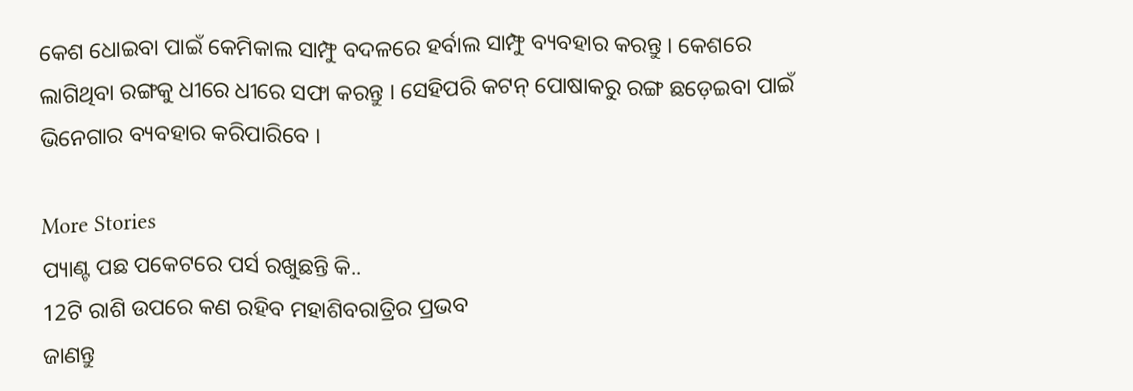କେଶ ଧୋଇବା ପାଇଁ କେମିକାଲ ସାମ୍ଫୁ ବଦଳରେ ହର୍ବାଲ ସାମ୍ଫୁ ବ୍ୟବହାର କରନ୍ତୁ । କେଶରେ ଲାଗିଥିବା ରଙ୍ଗକୁ ଧୀରେ ଧୀରେ ସଫା କରନ୍ତୁ । ସେହିପରି କଟନ୍ ପୋଷାକରୁ ରଙ୍ଗ ଛଡ଼େଇବା ପାଇଁ ଭିନେଗାର ବ୍ୟବହାର କରିପାରିବେ ।

More Stories
ପ୍ୟାଣ୍ଟ ପଛ ପକେଟରେ ପର୍ସ ରଖୁଛନ୍ତି କି..
12ଟି ରାଶି ଉପରେ କଣ ରହିବ ମହାଶିବରାତ୍ରିର ପ୍ରଭବ
ଜାଣନ୍ତୁ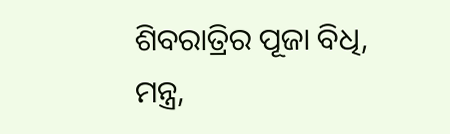ଶିବରାତ୍ରିର ପୂଜା ବିଧି, ମନ୍ତ୍ର,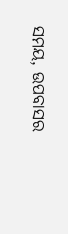ସମୟ, ଉପବାସର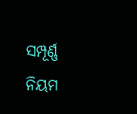ସମ୍ପୂର୍ଣ୍ଣ ନିୟମ